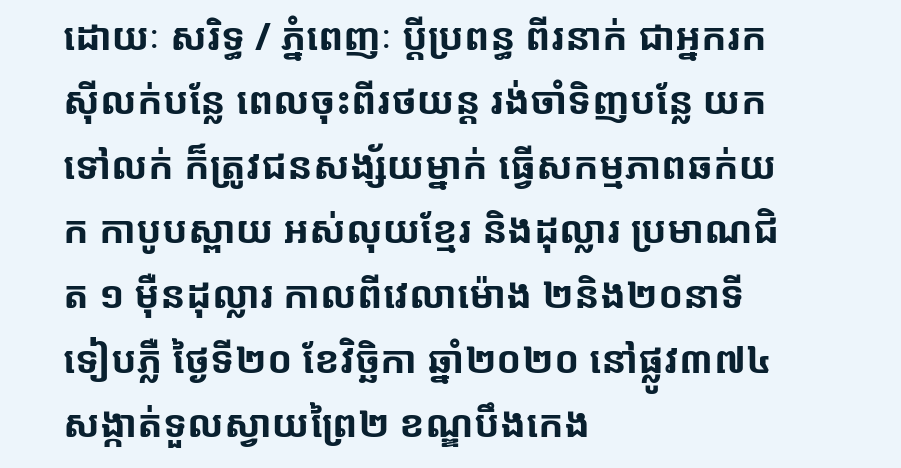ដោយៈ សរិទ្ធ / ភ្នំពេញៈ ប្តីប្រពន្ធ ពីរនាក់ ជាអ្នករកស៊ីលក់បន្លែ ពេលចុះពីរថយន្ត រង់ចាំទិញបន្លែ យកទៅលក់ ក៏ត្រូវជនសង្ស័យម្នាក់ ធ្វើសកម្មភាពឆក់យក កាបូបស្ពាយ អស់លុយខ្មែរ និងដុល្លារ ប្រមាណជិត ១ ម៉ឺនដុល្លារ កាលពីវេលាម៉ោង ២និង២០នាទី ទៀបភ្លឺ ថ្ងៃទី២០ ខែវិច្ឆិកា ឆ្នាំ២០២០ នៅផ្លូវ៣៧៤ សង្កាត់ទួលស្វាយព្រៃ២ ខណ្ឌបឹងកេង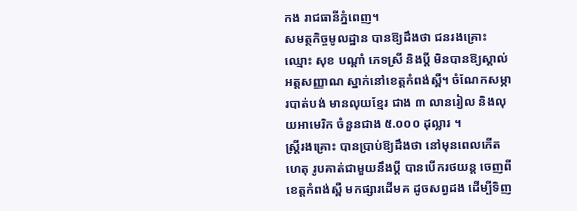កង រាជធានីភ្នំពេញ។
សមត្ថកិច្ចមូលដ្ឋាន បានឱ្យដឹងថា ជនរងគ្រោះ ឈ្មោះ សុខ បណ្តាំ ភេទស្រី និងប្តី មិនបានឱ្យស្គាល់ អត្តសញ្ញាណ ស្នាក់នៅខេត្តកំពង់ស្ពឺ។ ចំណែកសម្ភារបាត់បង់ មានលុយខ្មែរ ជាង ៣ លានរៀល និងលុយអាមេរិក ចំនួនជាង ៥.០០០ ដុល្លារ ។
ស្ត្រីរងគ្រោះ បានប្រាប់ឱ្យដឹងថា នៅមុនពេលកើតហេតុ រូបគាត់ជាមួយនឹងប្តី បានបើករថយន្ត ចេញពីខេត្តកំពង់ស្ពឺ មកផ្សារដើមគ ដូចសព្វដង ដើម្បីទិញ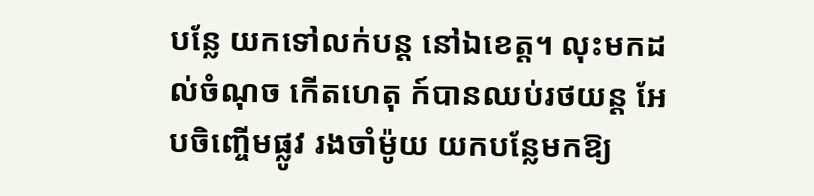បន្លែ យកទៅលក់បន្ត នៅឯខេត្ត។ លុះមកដល់ចំណុច កើតហេតុ ក៍បានឈប់រថយន្ត អែបចិញ្ចើមផ្លូវ រងចាំម៉ូយ យកបន្លែមកឱ្យ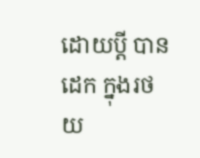ដោយប្តី បានដេក ក្នុងរថយ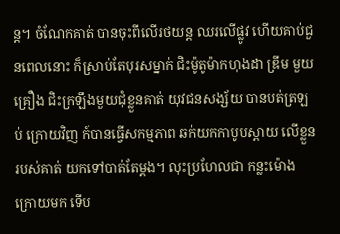ន្ត។ ចំណែកគាត់ បានចុះពីលើរថយន្ត ឈរលើផ្លូវ ហើយគាប់ជួនពេលនោះ ក៏ស្រាប់តែបុរសម្នាក់ ជិះម៉ូតូម៉ាកហុងដា ឌ្រីម មួយគ្រឿង ជិះក្រឡឹងមួយជុំខ្លួនគាត់ យុវជនសង្ស័យ បានបត់ត្រឡប់ ក្រោយវិញ ក៍បានធ្វើសកម្មភាព ឆក់យកកាបូបស្ពាយ លើខ្លួនរបស់គាត់ យកទៅបាត់តែម្ដង។ លុះប្រហែលជា កន្លះម៉ោង ក្រោយមក ទើប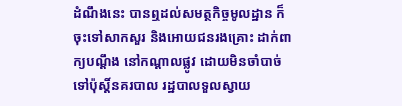ដំណឹងនេះ បានឮដល់សមត្ថកិច្ចមូលដ្ឋាន ក៏ចុះទៅសាកសួរ និងអោយជនរងគ្រោះ ដាក់ពាក្យបណ្ដឹង នៅកណ្តាលផ្លូវ ដោយមិនចាំបាច់ ទៅប៉ុស្តិ៍នគរបាល រដ្ឋបាលទួលស្វាយ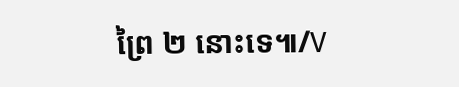ព្រៃ ២ នោះទេ៕/V